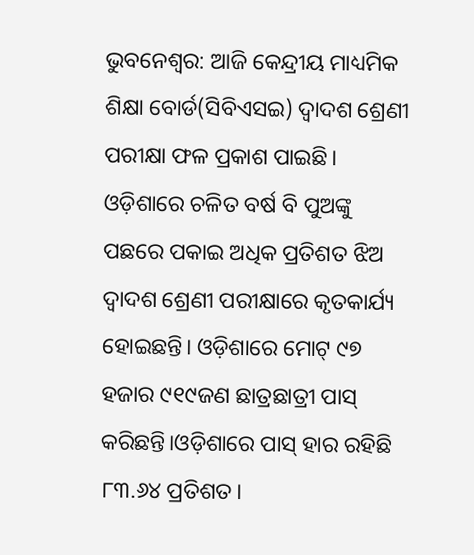ଭୁବନେଶ୍ବର: ଆଜି କେନ୍ଦ୍ରୀୟ ମାଧ୍ୟମିକ ଶିକ୍ଷା ବୋର୍ଡ(ସିବିଏସଇ) ଦ୍ବାଦଶ ଶ୍ରେଣୀ ପରୀକ୍ଷା ଫଳ ପ୍ରକାଶ ପାଇଛି। ଓଡ଼ିଶାରେ ଚଳିତ ବର୍ଷ ବି ପୁଅଙ୍କୁ ପଛରେ ପକାଇ ଅଧିକ ପ୍ରତିଶତ ଝିଅ ଦ୍ବାଦଶ ଶ୍ରେଣୀ ପରୀକ୍ଷାରେ କୃତକାର୍ଯ୍ୟ ହୋଇଛନ୍ତି। ଓଡ଼ିଶାରେ ମୋଟ୍ ୯୭ ହଜାର ୯୧୯ଜଣ ଛାତ୍ରଛାତ୍ରୀ ପାସ୍ କରିଛନ୍ତି।ଓଡ଼ିଶାରେ ପାସ୍ ହାର ରହିଛି ୮୩.୬୪ ପ୍ରତିଶତ।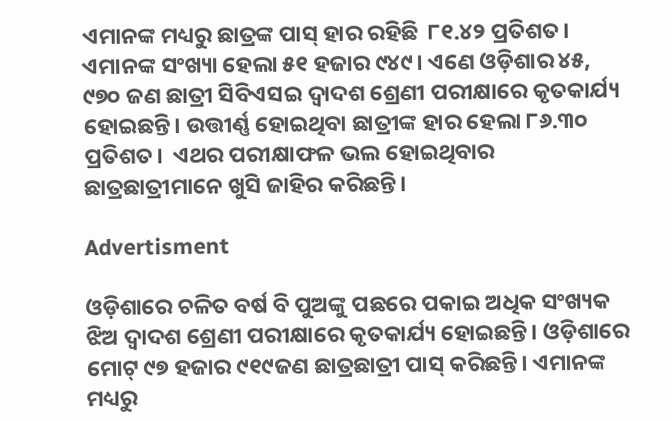ଏମାନଙ୍କ ମଧ୍ୟରୁ ଛାତ୍ରଙ୍କ ପାସ୍ ହାର ରହିଛି  ୮୧.୪୨ ପ୍ରତିଶତ। ଏମାନଙ୍କ ସଂଖ୍ୟା ହେଲା ୫୧ ହଜାର ୯୪୯। ଏଣେ ଓଡ଼ିଶାର ୪୫, ୯୭୦ ଜଣ ଛାତ୍ରୀ ସିବିଏସଇ ଦ୍ବାଦଶ ଶ୍ରେଣୀ ପରୀକ୍ଷାରେ କୃତକାର୍ଯ୍ୟ ହୋଇଛନ୍ତି। ଉତ୍ତୀର୍ଣ୍ଣ ହୋଇଥିବା ଛାତ୍ରୀଙ୍କ ହାର ହେଲା ୮୬.୩୦ ପ୍ରତିଶତ।  ଏଥର ପରୀକ୍ଷାଫଳ ଭଲ ହୋଇଥିବାର ଛାତ୍ରଛାତ୍ରୀମାନେ ଖୁସି ଜାହିର କରିଛନ୍ତି।

Advertisment

ଓଡ଼ିଶାରେ ଚଳିତ ବର୍ଷ ବି ପୁଅଙ୍କୁ ପଛରେ ପକାଇ ଅଧିକ ସଂଖ୍ୟକ ଝିଅ ଦ୍ବାଦଶ ଶ୍ରେଣୀ ପରୀକ୍ଷାରେ କୃତକାର୍ଯ୍ୟ ହୋଇଛନ୍ତି। ଓଡ଼ିଶାରେ ମୋଟ୍ ୯୭ ହଜାର ୯୧୯ଜଣ ଛାତ୍ରଛାତ୍ରୀ ପାସ୍ କରିଛନ୍ତି। ଏମାନଙ୍କ ମଧ୍ୟରୁ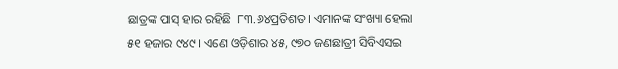ଛାତ୍ରଙ୍କ ପାସ୍ ହାର ରହିଛି  ୮୩.୬୪ପ୍ରତିଶତ। ଏମାନଙ୍କ ସଂଖ୍ୟା ହେଲା ୫୧ ହଜାର ୯୪୯। ଏଣେ ଓଡ଼ିଶାର ୪୫, ୯୭୦ ଜଣଛାତ୍ରୀ ସିବିଏସଇ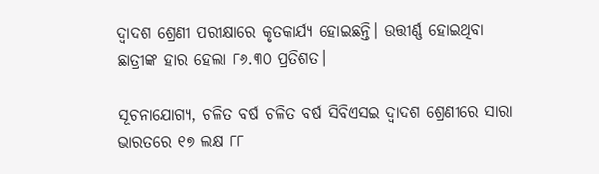ଦ୍ବାଦଶ ଶ୍ରେଣୀ ପରୀକ୍ଷାରେ କୃତକାର୍ଯ୍ୟ ହୋଇଛନ୍ତି। ଉତ୍ତୀର୍ଣ୍ଣ ହୋଇଥିବା ଛାତ୍ରୀଙ୍କ ହାର ହେଲା ୮୬.୩୦ ପ୍ରତିଶତ।

ସୂଚନାଯୋଗ୍ୟ, ଚଳିତ ବର୍ଷ ଚଳିତ ବର୍ଷ ସିବିଏସଇ ଦ୍ବାଦଶ ଶ୍ରେଣୀରେ ସାରା ଭାରତରେ ୧୭ ଲକ୍ଷ ୮୮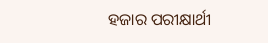ହଜାର ପରୀକ୍ଷାର୍ଥୀ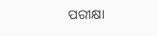ପରୀକ୍ଷା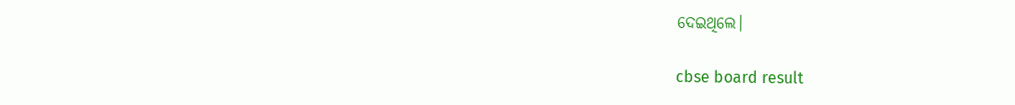ଦେଇଥିଲେ।

cbse board result